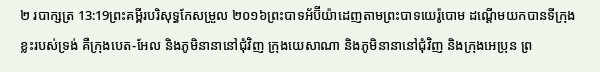២ របាក្សត្រ 13:19ព្រះគម្ពីរបរិសុទ្ធកែសម្រួល ២០១៦ព្រះបាទអ័ប៊ីយ៉ាដេញតាមព្រះបាទយេរ៉ូបោម ដណ្តើមយកបានទីក្រុងខ្លះរបស់ទ្រង់ គឺក្រុងបេត-អែល និងភូមិនានានៅជុំវិញ ក្រុងយេសាណា និងភូមិនានានៅជុំវិញ និងក្រុងអេប្រុន ព្រ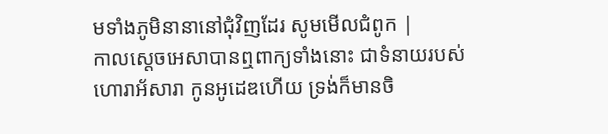មទាំងភូមិនានានៅជុំវិញដែរ សូមមើលជំពូក |
កាលស្ដេចអេសាបានឮពាក្យទាំងនោះ ជាទំនាយរបស់ហោរាអ័សារា កូនអូដេឌហើយ ទ្រង់ក៏មានចិ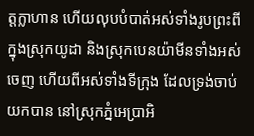ត្តក្លាហាន ហើយលុបបំបាត់អស់ទាំងរូបព្រះពីក្នុងស្រុកយូដា និងស្រុកបេនយ៉ាមីនទាំងអស់ចេញ ហើយពីអស់ទាំងទីក្រុង ដែលទ្រង់ចាប់យកបាន នៅស្រុកភ្នំអេប្រាអិ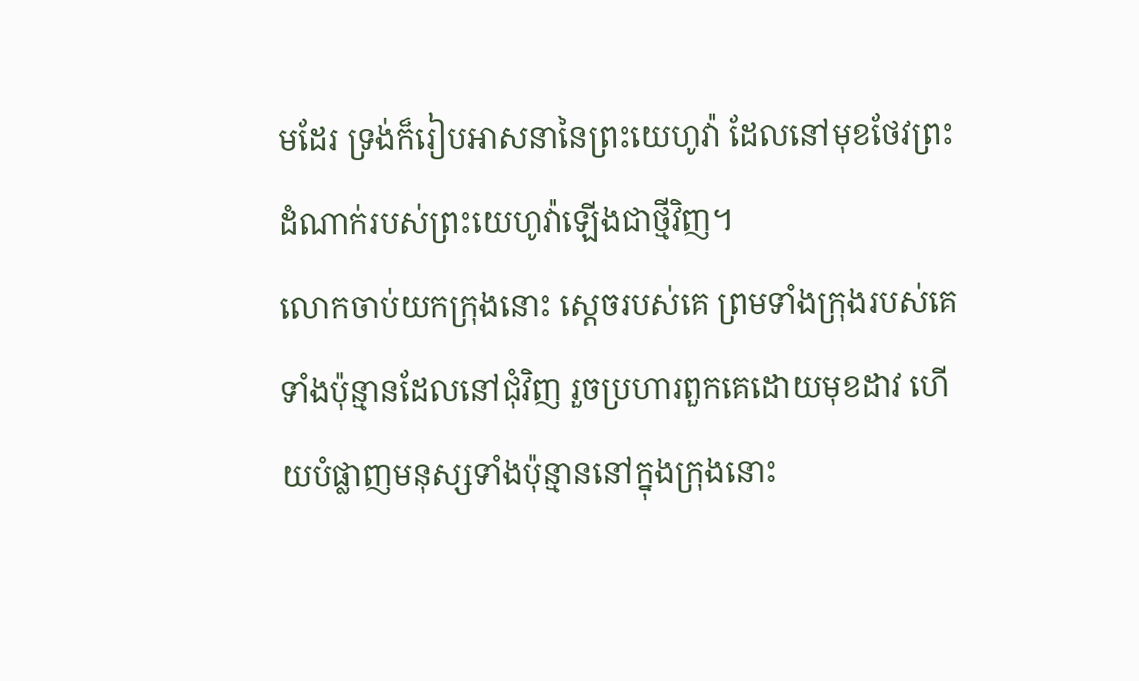មដែរ ទ្រង់ក៏រៀបអាសនានៃព្រះយេហូវ៉ា ដែលនៅមុខថែវព្រះដំណាក់របស់ព្រះយេហូវ៉ាឡើងជាថ្មីវិញ។
លោកចាប់យកក្រុងនោះ ស្តេចរបស់គេ ព្រមទាំងក្រុងរបស់គេទាំងប៉ុន្មានដែលនៅជុំវិញ រួចប្រហារពួកគេដោយមុខដាវ ហើយបំផ្លាញមនុស្សទាំងប៉ុន្មាននៅក្នុងក្រុងនោះ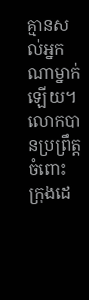គ្មានសល់អ្នកណាម្នាក់ឡើយ។ លោកបានប្រព្រឹត្តចំពោះក្រុងដេ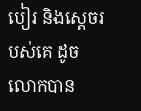បៀរ និងស្តេចរបស់គេ ដូចលោកបាន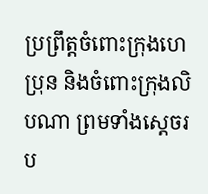ប្រព្រឹត្តចំពោះក្រុងហេប្រុន និងចំពោះក្រុងលិបណា ព្រមទាំងស្តេចរប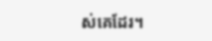ស់គេដែរ។